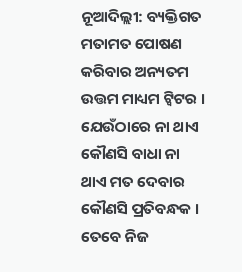ନୂଆଦିଲ୍ଲୀ: ବ୍ୟକ୍ତିଗତ ମତାମତ ପୋଷଣ କରିବାର ଅନ୍ୟତମ ଉତ୍ତମ ମାଧ୍ୟମ ଟ୍ବିଟର । ଯେଉଁଠାରେ ନା ଥାଏ କୌଣସି ବାଧା ନା ଥାଏ ମତ ଦେବାର କୌଣସି ପ୍ରତିବନ୍ଧକ । ତେବେ ନିଜ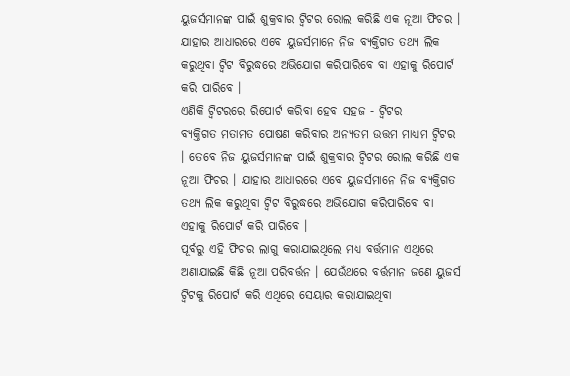ୟୁଜର୍ସମାନଙ୍କ ପାଇଁ ଶୁକ୍ରବାର ଟ୍ବିଟର ରୋଲ କରିଛି ଏକ ନୂଆ ଫିଚର । ଯାହାର ଆଧାରରେ ଏବେ ୟୁଜର୍ସମାନେ ନିଜ ବ୍ୟକ୍ତିଗତ ତଥ୍ୟ ଲିକ କରୁଥିବା ଟ୍ବିଟ ବିରୁଦ୍ଧରେ ଅଭିଯୋଗ କରିପାରିବେ ବା ଏହାକୁ ରିପୋର୍ଟ କରି ପାରିବେ ।
ଏଣିକି ଟ୍ବିଟରରେ ରିପୋର୍ଟ କରିବା ହେବ ସହଜ - ଟ୍ବିଟର
ବ୍ୟକ୍ତିଗତ ମତାମତ ପୋଷଣ କରିବାର ଅନ୍ୟତମ ଉତ୍ତମ ମାଧ୍ୟମ ଟ୍ବିଟର । ତେବେ ନିଜ ୟୁଜର୍ସମାନଙ୍କ ପାଇଁ ଶୁକ୍ରବାର ଟ୍ବିଟର ରୋଲ କରିଛି ଏକ ନୂଆ ଫିଚର । ଯାହାର ଆଧାରରେ ଏବେ ୟୁଜର୍ସମାନେ ନିଜ ବ୍ୟକ୍ତିଗତ ତଥ୍ୟ ଲିକ କରୁଥିବା ଟ୍ବିଟ ବିରୁଦ୍ଧରେ ଅଭିଯୋଗ କରିପାରିବେ ବା ଏହାକୁ ରିପୋର୍ଟ କରି ପାରିବେ ।
ପୂର୍ବରୁ ଏହି ଫିଚର ଲାଗୁ କରାଯାଇଥିଲେ ମଧ୍ୟ ବର୍ତ୍ତମାନ ଏଥିରେ ଅଣାଯାଇଛି କିଛି ନୂଆ ପରିବର୍ତ୍ତନ । ଯେଉଁଥରେ ବର୍ତ୍ତମାନ ଜଣେ ୟୁଜର୍ସ ଟ୍ବିଟକୁ ରିପୋର୍ଟ କରି ଏଥିରେ ସେୟାର କରାଯାଇଥିବା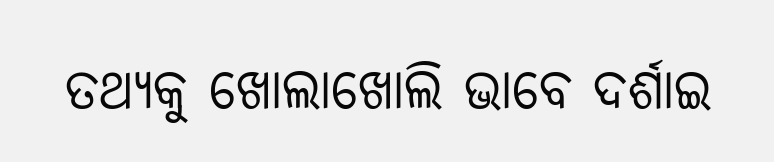ତଥ୍ୟକୁ ଖୋଲାଖୋଲି ଭାବେ ଦର୍ଶାଇ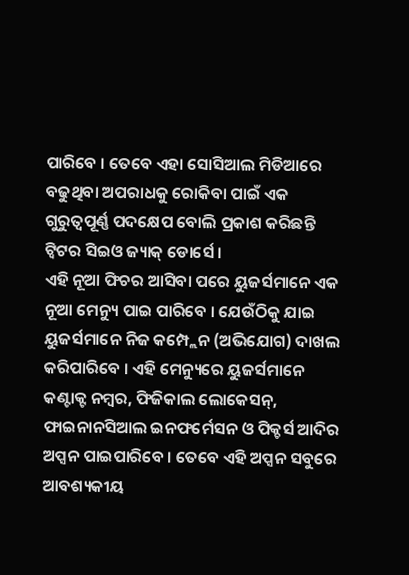ପାରିବେ । ତେବେ ଏହା ସୋସିଆଲ ମିଡିଆରେ ବଢୁଥିବା ଅପରାଧକୁ ରୋକିବା ପାଇଁ ଏକ ଗୁରୁତ୍ବପୂର୍ଣ୍ଣ ପଦକ୍ଷେପ ବୋଲି ପ୍ରକାଶ କରିଛନ୍ତି ଟ୍ବିଟର ସିଇଓ ଜ୍ୟାକ୍ ଡୋର୍ସେ ।
ଏହି ନୂଆ ଫିଚର ଆସିବା ପରେ ୟୁଜର୍ସମାନେ ଏକ ନୂଆ ମେନ୍ୟୁ ପାଇ ପାରିବେ । ଯେଉଁଠିକୁ ଯାଇ ୟୁଜର୍ସମାନେ ନିଜ କମ୍ପ୍ଲେନ (ଅଭିଯୋଗ) ଦାଖଲ କରିପାରିବେ । ଏହି ମେନ୍ୟୁରେ ୟୁଜର୍ସମାନେ କଣ୍ଟାକ୍ଟ ନମ୍ବର, ଫିଜିକାଲ ଲୋକେସନ୍, ଫାଇନାନସିଆଲ ଇନଫର୍ମେସନ ଓ ପିକ୍ଚର୍ସ ଆଦିର ଅପ୍ସନ ପାଇପାରିବେ । ତେବେ ଏହି ଅପ୍ସନ ସବୁରେ ଆବଶ୍ୟକୀୟ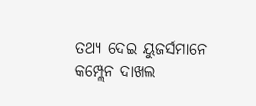ତଥ୍ୟ ଦେଇ ୟୁଜର୍ସମାନେ କମ୍ପ୍ଲେନ ଦାଖଲ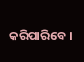କରିପାରିବେ ।